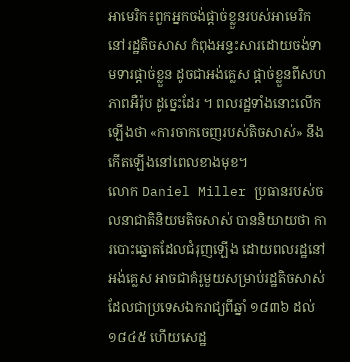អាមេរិក៖ពួកអ្នកចង់ផ្ដាច់ខ្លួនរបស់អាមេរិក នៅរដ្ឋតិចសាស កំពុងអន្ទះសារដោយចង់ទាមទារផ្តាច់ខ្លួន ដូចជាអង់គ្លេស ផ្តាច់ខ្លួនពីសហភាពអឺរ៉ុប ដូច្នេះដែរ ។ ពលរដ្ឋទាំងនោះលើកឡើងថា «ការចាកចេញរបស់តិចសាស់» នឹងកើតឡើងនៅពេលខាងមុខ។
លោក Daniel Miller ប្រធានរបស់ចលនាជាតិនិយមតិចសាស់ បាននិយាយថា ការបោះឆ្នោតដែលជំរុញឡើង ដោយពលរដ្ឋនៅអង់គ្លេស អាចជាគំរូមួយសម្រាប់រដ្ឋតិចសាស់ ដែលជាប្រទេសឯករាជ្យពីឆ្នាំ ១៨៣៦ ដល់ ១៨៤៥ ហើយសេដ្ឋ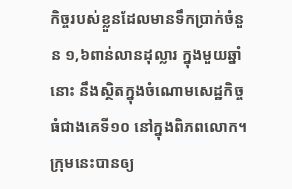កិច្ចរបស់ខ្លួនដែលមានទឹកប្រាក់ចំនួន ១,៦ពាន់លានដុល្លារ ក្នុងមួយឆ្នាំនោះ នឹងស្ថិតក្នុងចំណោមសេដ្ឋកិច្ចធំជាងគេទី១០ នៅក្នុងពិភពលោក។
ក្រុមនេះបានឲ្យ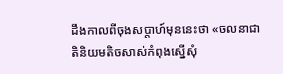ដឹងកាលពីចុងសប្តាហ៍មុននេះថា «ចលនាជាតិនិយមតិចសាស់កំពុងស្នើសុំ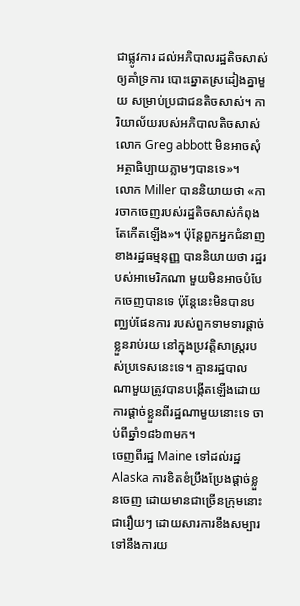ជាផ្លូវការ ដល់អភិបាលរដ្ឋតិចសាស់ឲ្យគាំទ្រការ បោះឆ្នោតស្រដៀងគ្នាមួយ សម្រាប់ប្រជាជនតិចសាស់។ ការិយាល័យរបស់អភិបាលតិចសាស់ លោក Greg abbott មិនអាចសុំអត្ថាធិប្បាយភ្លាមៗបានទេ»។
លោក Miller បាននិយាយថា «ការចាកចេញរបស់រដ្ឋតិចសាស់កំពុងតែកើតឡើង»។ ប៉ុន្តែពួកអ្នកជំនាញខាងរដ្ឋធម្មនុញ្ញ បាននិយាយថា រដ្ឋរបស់អាមេរិកណា មួយមិនអាចបំបែកចេញបានទេ ប៉ុន្តែនេះមិនបានបញ្ឈប់ផែនការ របស់ពួកទាមទារផ្តាច់ខ្លួនរាប់រយ នៅក្នុងប្រវត្តិសាស្ត្ររបស់ប្រទេសនេះទេ។ គ្មានរដ្ឋបាល ណាមួយត្រូវបានបង្កើតឡើងដោយការផ្តាច់ខ្លួនពីរដ្ឋណាមួយនោះទេ ចាប់ពីឆ្នាំ១៨៦៣មក។
ចេញពីរដ្ឋ Maine ទៅដល់រដ្ឋ Alaska ការខិតខំប្រឹងប្រែងផ្តាច់ខ្លួនចេញ ដោយមានជាច្រើនក្រុមនោះ ជារឿយៗ ដោយសារការខឹងសម្បារ ទៅនឹងការយ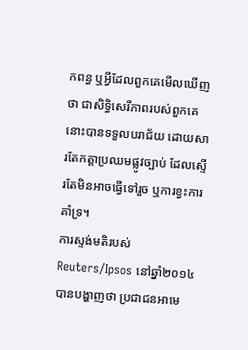កពន្ធ ឬអ្វីដែលពួកគេមើលឃើញថា ជាសិទ្ធិសេរីភាពរបស់ពួកគេនោះបានទទួលបរាជ័យ ដោយសារតែកត្តាប្រឈមផ្លូវច្បាប់ ដែលស្ទើរតែមិនអាចធ្វើទៅរួច ឬការខ្វះការគាំទ្រ។
ការស្ទង់មតិរបស់ Reuters/Ipsos នៅឆ្នាំ២០១៤ បានបង្ហាញថា ប្រជាជនអាមេ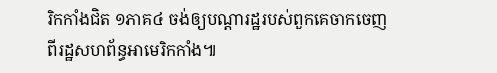រិកកាំងជិត ១ភាគ៤ ចង់ឲ្យបណ្តារដ្ឋរបស់ពួកគេចាកចេញ ពីរដ្ឋសហព័ន្ធអាមេរិកកាំង៕